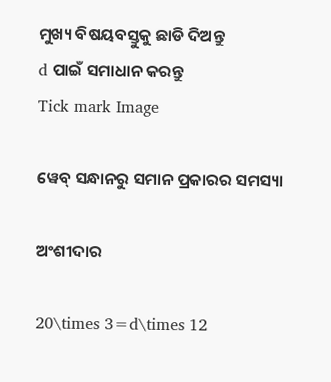ମୁଖ୍ୟ ବିଷୟବସ୍ତୁକୁ ଛାଡି ଦିଅନ୍ତୁ
d ପାଇଁ ସମାଧାନ କରନ୍ତୁ
Tick mark Image

ୱେବ୍ ସନ୍ଧାନରୁ ସମାନ ପ୍ରକାରର ସମସ୍ୟା

ଅଂଶୀଦାର

20\times 3=d\times 12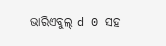ଭାରିଏବୁଲ୍‌ d 0 ସହ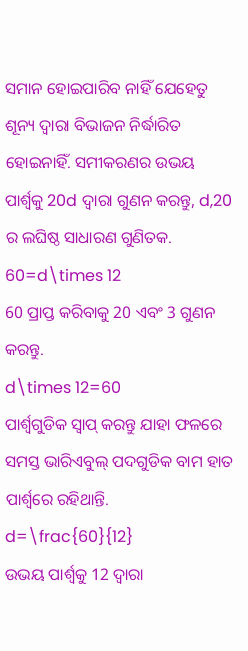ସମାନ ହୋଇପାରିବ ନାହିଁ ଯେହେତୁ ଶୂନ୍ୟ ଦ୍ୱାରା ବିଭାଜନ ନିର୍ଦ୍ଧାରିତ ହୋଇନାହିଁ. ସମୀକରଣର ଉଭୟ ପାର୍ଶ୍ୱକୁ 20d ଦ୍ୱାରା ଗୁଣନ କରନ୍ତୁ, d,20 ର ଲଘିଷ୍ଠ ସାଧାରଣ ଗୁଣିତକ.
60=d\times 12
60 ପ୍ରାପ୍ତ କରିବାକୁ 20 ଏବଂ 3 ଗୁଣନ କରନ୍ତୁ.
d\times 12=60
ପାର୍ଶ୍ୱଗୁଡିକ ସ୍ୱାପ୍‌ କରନ୍ତୁ ଯାହା ଫଳରେ ସମସ୍ତ ଭାରିଏବୁଲ୍ ପଦଗୁଡିକ ବାମ ହାତ ପାର୍ଶ୍ୱରେ ରହିଥାନ୍ତି.
d=\frac{60}{12}
ଉଭୟ ପାର୍ଶ୍ୱକୁ 12 ଦ୍ୱାରା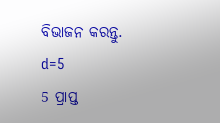ବିଭାଜନ କରନ୍ତୁ.
d=5
5 ପ୍ରାପ୍ତ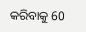କରିବାକୁ 60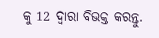କୁ 12 ଦ୍ୱାରା ବିଭକ୍ତ କରନ୍ତୁ.